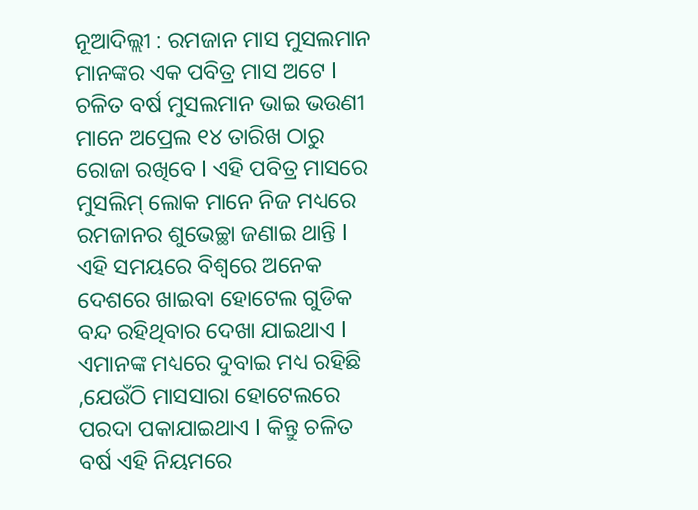ନୂଆଦିଲ୍ଲୀ : ରମଜାନ ମାସ ମୁସଲମାନ ମାନଙ୍କର ଏକ ପବିତ୍ର ମାସ ଅଟେ l ଚଳିତ ବର୍ଷ ମୁସଲମାନ ଭାଇ ଭଉଣୀ ମାନେ ଅପ୍ରେଲ ୧୪ ତାରିଖ ଠାରୁ ରୋଜା ରଖିବେ l ଏହି ପବିତ୍ର ମାସରେ ମୁସଲିମ୍ ଲୋକ ମାନେ ନିଜ ମଧ୍ୟରେ ରମଜାନର ଶୁଭେଚ୍ଛା ଜଣାଇ ଥାନ୍ତି l ଏହି ସମୟରେ ବିଶ୍ୱରେ ଅନେକ ଦେଶରେ ଖାଇବା ହୋଟେଲ ଗୁଡିକ ବନ୍ଦ ରହିଥିବାର ଦେଖା ଯାଇଥାଏ l ଏମାନଙ୍କ ମଧ୍ୟରେ ଦୁବାଇ ମଧ୍ୟ ରହିଛି ,ଯେଉଁଠି ମାସସାରା ହୋଟେଲରେ ପରଦା ପକାଯାଇଥାଏ l କିନ୍ତୁ ଚଳିତ ବର୍ଷ ଏହି ନିୟମରେ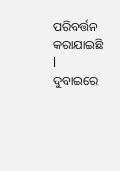ପରିବର୍ତ୍ତନ କରାଯାଇଛି l ଦୁବାଇରେ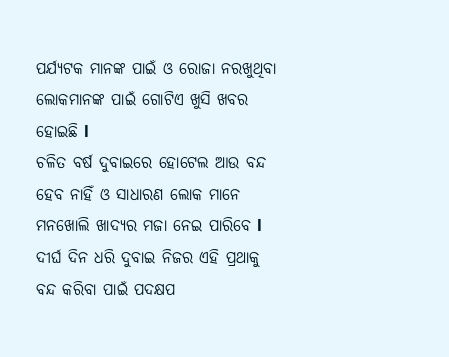ପର୍ଯ୍ୟଟକ ମାନଙ୍କ ପାଇଁ ଓ ରୋଜା ନରଖୁଥିବା ଲୋକମାନଙ୍କ ପାଇଁ ଗୋଟିଏ ଖୁସି ଖବର ହୋଇଛି l
ଚଳିତ ବର୍ଷ ଦୁବାଇରେ ହୋଟେଲ ଆଉ ବନ୍ଦ ହେବ ନାହିଁ ଓ ସାଧାରଣ ଲୋକ ମାନେ ମନଖୋଲି ଖାଦ୍ୟର ମଜା ନେଇ ପାରିବେ l ଦୀର୍ଘ ଦିନ ଧରି ଦୁବାଇ ନିଜର ଏହି ପ୍ରଥାକୁ ବନ୍ଦ କରିବା ପାଇଁ ପଦକ୍ଷପ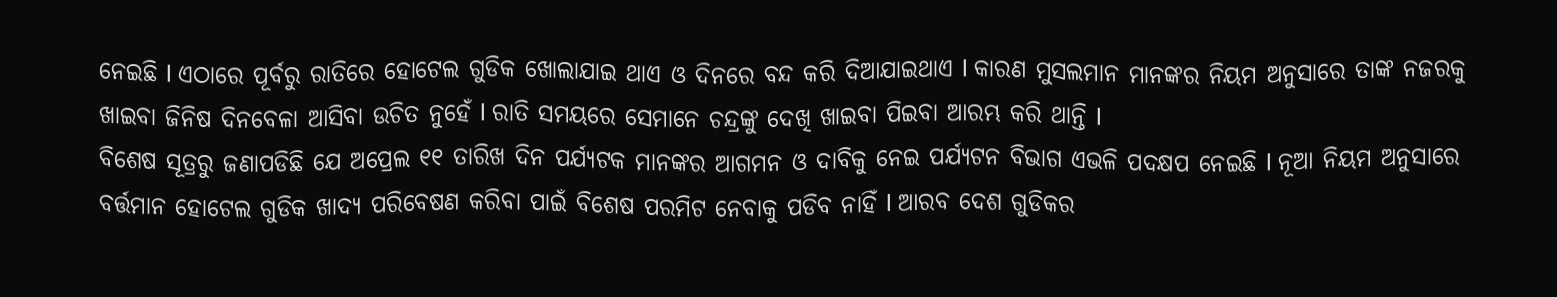ନେଇଛି l ଏଠାରେ ପୂର୍ବରୁ ରାତିରେ ହୋଟେଲ ଗୁଡିକ ଖୋଲାଯାଇ ଥାଏ ଓ ଦିନରେ ବନ୍ଦ କରି ଦିଆଯାଇଥାଏ l କାରଣ ମୁସଲମାନ ମାନଙ୍କର ନିୟମ ଅନୁସାରେ ତାଙ୍କ ନଜରକୁ ଖାଇବା ଜିନିଷ ଦିନବେଳା ଆସିବା ଉଚିତ ନୁହେଁ l ରାତି ସମୟରେ ସେମାନେ ଚନ୍ଦ୍ରଙ୍କୁ ଦେଖି ଖାଇବା ପିଇବା ଆରମ୍ଭ କରି ଥାନ୍ତି l
ବିଶେଷ ସୂତ୍ରରୁ ଜଣାପଡିଛି ଯେ ଅପ୍ରେଲ ୧୧ ତାରିଖ ଦିନ ପର୍ଯ୍ୟଟକ ମାନଙ୍କର ଆଗମନ ଓ ଦାବିକୁ ନେଇ ପର୍ଯ୍ୟଟନ ବିଭାଗ ଏଭଳି ପଦକ୍ଷପ ନେଇଛି l ନୂଆ ନିୟମ ଅନୁସାରେ ବର୍ତ୍ତମାନ ହୋଟେଲ ଗୁଡିକ ଖାଦ୍ୟ ପରିବେଷଣ କରିବା ପାଇଁ ବିଶେଷ ପରମିଟ ନେବାକୁ ପଡିବ ନାହିଁ l ଆରବ ଦେଶ ଗୁଡିକର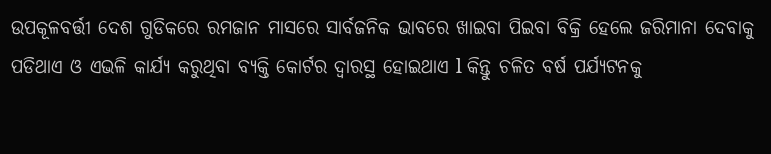ଉପକୂଳବର୍ତ୍ତୀ ଦେଶ ଗୁଡିକରେ ରମଜାନ ମାସରେ ସାର୍ବଜନିକ ଭାବରେ ଖାଇବା ପିଇବା ବିକ୍ରି ହେଲେ ଜରିମାନା ଦେବାକୁ ପଡିଥାଏ ଓ ଏଭଳି କାର୍ଯ୍ୟ କରୁଥିବା ବ୍ୟକ୍ତି କୋର୍ଟର ଦ୍ୱାରସ୍ଥ ହୋଇଥାଏ l କିନ୍ତୁ ଚଳିତ ବର୍ଷ ପର୍ଯ୍ୟଟନକୁ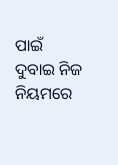ପାଇଁ ଦୁବାଇ ନିଜ ନିୟମରେ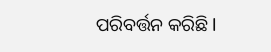ପରିବର୍ତ୍ତନ କରିଛି l